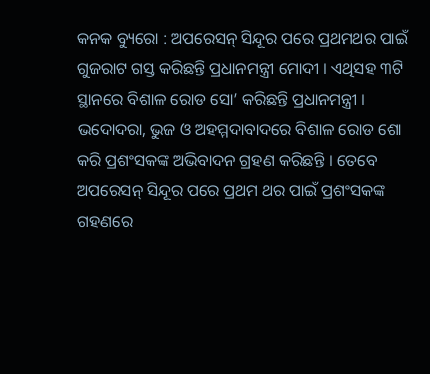କନକ ବ୍ୟୁରୋ : ଅପରେସନ୍‌ ସିନ୍ଦୂର ପରେ ପ୍ରଥମଥର ପାଇଁ ଗୁଜରାଟ ଗସ୍ତ କରିଛନ୍ତି ପ୍ରଧାନମନ୍ତ୍ରୀ ମୋଦୀ । ଏଥିସହ ୩ଟି ସ୍ଥାନରେ ବିଶାଳ ରୋଡ ସୋ’ କରିଛନ୍ତି ପ୍ରଧାନମନ୍ତ୍ରୀ । ଭଦୋଦରା, ଭୁଜ ଓ ଅହମ୍ମଦାବାଦରେ ବିଶାଳ ରୋଡ ଶୋ କରି ପ୍ରଶଂସକଙ୍କ ଅଭିବାଦନ ଗ୍ରହଣ କରିଛନ୍ତି । ତେବେ ଅପରେସନ୍‌ ସିନ୍ଦୂର ପରେ ପ୍ରଥମ ଥର ପାଇଁ ପ୍ରଶଂସକଙ୍କ ଗହଣରେ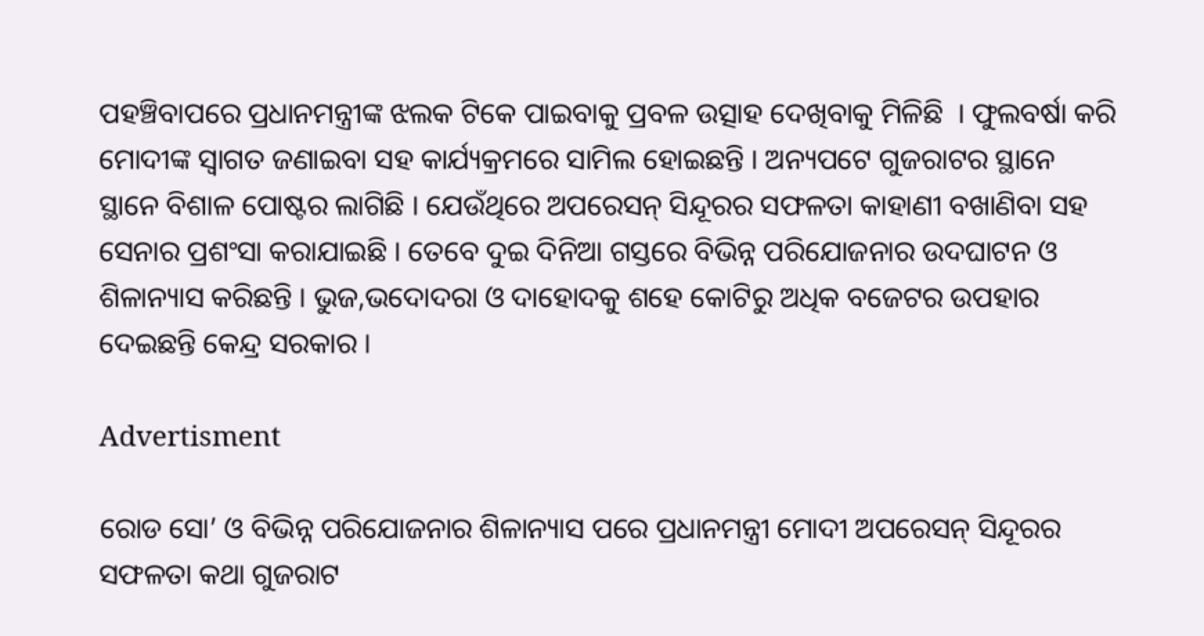ପହଞ୍ଚିବାପରେ ପ୍ରଧାନମନ୍ତ୍ରୀଙ୍କ ଝଲକ ଟିକେ ପାଇବାକୁ ପ୍ରବଳ ଉତ୍ସାହ ଦେଖିବାକୁ ମିଳିଛି  । ଫୁଲବର୍ଷା କରି ମୋଦୀଙ୍କ ସ୍ବାଗତ ଜଣାଇବା ସହ କାର୍ଯ୍ୟକ୍ରମରେ ସାମିଲ ହୋଇଛନ୍ତି । ଅନ୍ୟପଟେ ଗୁଜରାଟର ସ୍ଥାନେ ସ୍ଥାନେ ବିଶାଳ ପୋଷ୍ଟର ଲାଗିଛି । ଯେଉଁଥିରେ ଅପରେସନ୍‌ ସିନ୍ଦୂରର ସଫଳତା କାହାଣୀ ବଖାଣିବା ସହ ସେନାର ପ୍ରଶଂସା କରାଯାଇଛି । ତେବେ ଦୁଇ ଦିନିଆ ଗସ୍ତରେ ବିଭିନ୍ନ ପରିଯୋଜନାର ଉଦଘାଟନ ଓ ଶିଳାନ୍ୟାସ କରିଛନ୍ତି । ଭୁଜ,ଭଦୋଦରା ଓ ଦାହୋଦକୁ ଶହେ କୋଟିରୁ ଅଧିକ ବଜେଟର ଉପହାର ଦେଇଛନ୍ତି କେନ୍ଦ୍ର ସରକାର ।

Advertisment

ରୋଡ ସୋ’ ଓ ବିଭିନ୍ନ ପରିଯୋଜନାର ଶିଳାନ୍ୟାସ ପରେ ପ୍ରଧାନମନ୍ତ୍ରୀ ମୋଦୀ ଅପରେସନ୍‌ ସିନ୍ଦୂରର ସଫଳତା କଥା ଗୁଜରାଟ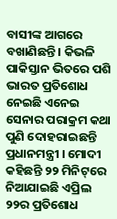ବାସୀଙ୍କ ଆଗରେ ବଖାଣିଛନ୍ତି । କିଭଳି ପାକିସ୍ତାନ ଭିତରେ ପଶି ଭାରତ ପ୍ରତିଶୋଧ ନେଇଛି ଏନେଇ ସେନାର ପରାକ୍ରମ କଥା ପୁଣି ଦୋହରାଇଛନ୍ତି ପ୍ରଧାନମନ୍ତ୍ରୀ । ମୋଦୀ କହିଛନ୍ତି ୨୨ ମିନିଟ୍‌ରେ ନିଆଯାଇଛି ଏପ୍ରିଲ ୨୨ର ପ୍ରତିଶୋଧ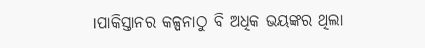।ପାକିସ୍ତାନର କଳ୍ପନାଠୁ ବି ଅଧିକ ଭୟଙ୍କର ଥିଲା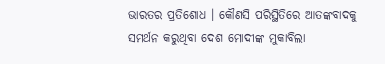ଭାରତର ପ୍ରତିଶୋଧ । କୌଣସି ପରିସ୍ଥିତିରେ ଆତଙ୍କବାଦକୁ ସମର୍ଥନ କରୁଥିବା ଦେଶ ମୋଦୀଙ୍କ ମୁକାବିଲା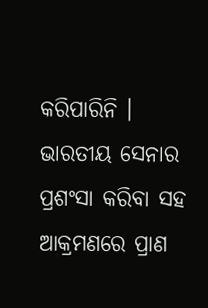କରିପାରିନି । ଭାରତୀୟ ସେନାର ପ୍ରଶଂସା କରିବା ସହ ଆକ୍ରମଣରେ ପ୍ରାଣ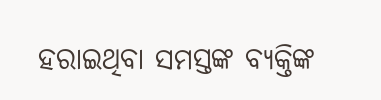ହରାଇଥିବା ସମସ୍ତଙ୍କ ବ୍ୟକ୍ତିଙ୍କ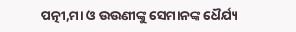ପତ୍ନୀ,ମା ଓ ଉଉଣୀଙ୍କୁ ସେମାନଙ୍କ ଧୈର୍ଯ୍ୟ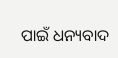ପାଇଁ ଧନ୍ୟବାଦ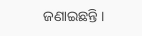ଜଣାଇଛନ୍ତି ।